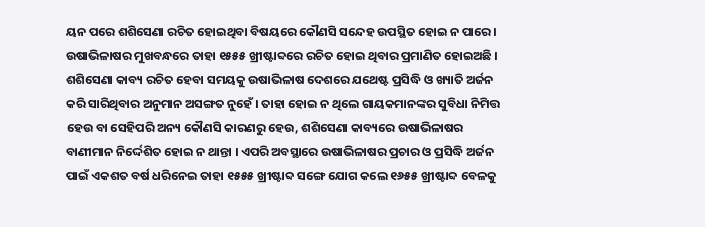ୟନ ପରେ ଶଶିସେଣା ରଚିତ ହୋଇଥିବା ବିଷୟରେ କୌଣସି ସନ୍ଦେହ ଉପସ୍ଥିତ ହୋଇ ନ ପାରେ । ଉଷାଭିଳାଷର ମୁଖବନ୍ଧରେ ତାହା ୧୫୫୫ ଖ୍ରୀଷ୍ଟାବ୍ଦରେ ରଚିତ ହୋଇ ଥିବାର ପ୍ରମାଣିତ ହୋଇଅଛି । ଶଶିସେଣା କାବ୍ୟ ରଚିତ ହେବା ସମୟକୁ ଉଷାଭିଳାଷ ଦେଶରେ ଯଥେଷ୍ଟ ପ୍ରସିଦ୍ଧି ଓ ଖ୍ୟାତି ଅର୍ଜନ କରି ସାରିଥିବାର ଅନୁମାନ ଅସଙ୍ଗତ ନୁହେଁ । ତାହା ହୋଇ ନ ଥିଲେ ଗାୟକମାନଙ୍କର ସୁବିଧା ନିମିତ୍ତ ହେଉ ବା ସେହିପରି ଅନ୍ୟ କୌଣସି କାରଣରୁ ହେଉ, ଶଶିସେଣା କାବ୍ୟରେ ଉଷାଭିଳାଷର ବାଣୀମାନ ନିର୍ଦ୍ଦେଶିତ ହୋଇ ନ ଥାନ୍ତା । ଏପରି ଅବସ୍ଥାରେ ଉଷାଭିଳାଷର ପ୍ରଚାର ଓ ପ୍ରସିଦ୍ଧି ଅର୍ଜନ ପାଇଁ ଏକଶତ ବର୍ଷ ଧରିନେଇ ତାହା ୧୫୫୫ ଖ୍ରୀଷ୍ଟାବ୍ଦ ସଙ୍ଗେ ଯୋଗ କଲେ ୧୬୫୫ ଖ୍ରୀଷ୍ଟାବ୍ଦ ବେଳକୁ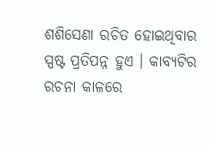ଶଶିସେଣା ରଚିତ ହୋଇଥିବାର ସ୍ପଷ୍ଟ ପ୍ରତିପନ୍ନ ହୁଏ । କାବ୍ୟଟିର ରଚନା କାଳରେ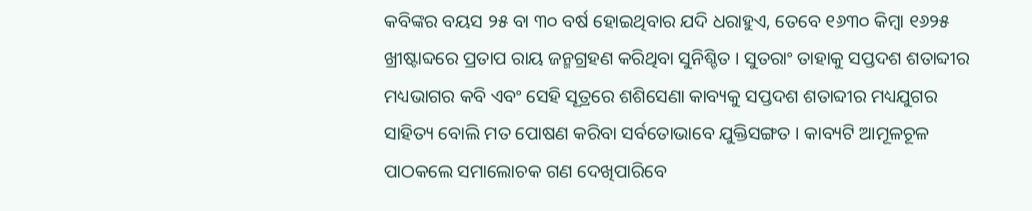କବିଙ୍କର ବୟସ ୨୫ ବା ୩୦ ବର୍ଷ ହୋଇଥିବାର ଯଦି ଧରାହୁଏ, ତେବେ ୧୬୩୦ କିମ୍ବା ୧୬୨୫ ଖ୍ରୀଷ୍ଟାବ୍ଦରେ ପ୍ରତାପ ରାୟ ଜନ୍ମଗ୍ରହଣ କରିଥିବା ସୁନିଶ୍ଚିତ । ସୁତରାଂ ତାହାକୁ ସପ୍ତଦଶ ଶତାବ୍ଦୀର ମଧ୍ୟଭାଗର କବି ଏବଂ ସେହି ସୂତ୍ରରେ ଶଶିସେଣା କାବ୍ୟକୁ ସପ୍ତଦଶ ଶତାବ୍ଦୀର ମଧ୍ୟଯୁଗର ସାହିତ୍ୟ ବୋଲି ମତ ପୋଷଣ କରିବା ସର୍ବତୋଭାବେ ଯୁକ୍ତିସଙ୍ଗତ । କାବ୍ୟଟି ଆମୂଳଚୂଳ ପାଠକଲେ ସମାଲୋଚକ ଗଣ ଦେଖିପାରିବେ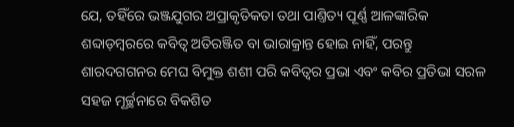ଯେ, ତହିଁରେ ଭଞ୍ଜଯୁଗର ଅପ୍ରାକୃତିକତା ତଥା ପାଣ୍ତିତ୍ୟ ପୂର୍ଣ୍ଣ ଆଳଙ୍କାରିକ ଶବ୍ଦାଡ଼ମ୍ବରରେ କବିତ୍ୱ ଅତିରଞ୍ଜିତ ବା ଭାରାକ୍ରାନ୍ତ ହୋଇ ନାହିଁ, ପରନ୍ତୁ ଶାରଦଗଗନର ମେଘ ବିମୁକ୍ତ ଶଶୀ ପରି କବିତ୍ୱର ପ୍ରଭା ଏବଂ କବିର ପ୍ରତିଭା ସରଳ ସହଜ ମୂର୍ଚ୍ଛନାରେ ବିକଶିତ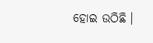ହୋଇ ଉଠିଛି ।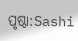ପୃଷ୍ଠା:Sashi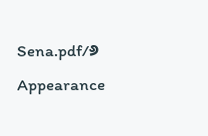Sena.pdf/୬
Appearance